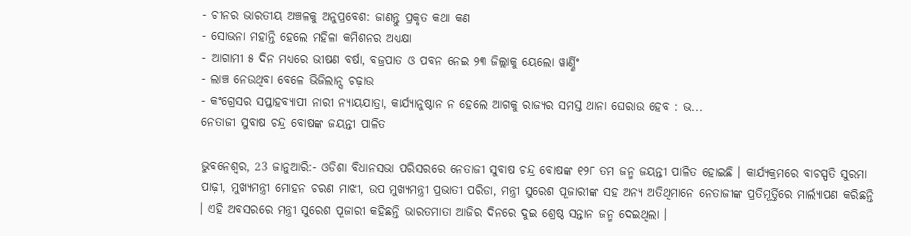- ଚୀନର ଭାରତୀୟ ଅଞ୍ଚଳକୁ ଅନୁପ୍ରବେଶ: ଜାଣନ୍ତୁ ପ୍ରକୃତ କଥା କଣ
- ସୋଭନା ମହାନ୍ତି ହେଲେ ମହିଳା କମିଶନର ଅଧ୍ୟକ୍ଷା
- ଆଗାମୀ ୫ ଦିନ ମଧ୍ୟରେ ଭୀଷଣ ବର୍ଷା, ବଜ୍ରପାତ ଓ ପବନ ନେଇ ୨୩ ଜିଲ୍ଲାକୁ ୟେଲୋ ୱାର୍ଣ୍ଣିଂ
- ଲାଞ୍ଚ ନେଉଥିବା ବେଳେ ଭିଜିଲାନ୍ସ ଚଢ଼ାଉ
- କଂଗ୍ରେସର ସପ୍ତାହବ୍ୟାପୀ ନାରୀ ନ୍ୟାୟଯାତ୍ରା, କାର୍ଯ୍ୟାନୁଷ୍ଠାନ ନ ହେଲେ ଆଗକୁ ରାଜ୍ୟର ସମସ୍ତ ଥାନା ଘେରାଉ ହେବ : ଭ...
ନେତାଜୀ ସୁବାଷ ଚନ୍ଦ୍ର ବୋଷଙ୍କ ଜୟନ୍ତୀ ପାଳିତ

ଭୁବନେଶ୍ୱର, 23 ଜାନୁଆରି:- ଓଡିଶା ବିଧାନସଭା ପରିସରରେ ନେତାଜୀ ସୁବାଷ ଚନ୍ଦ୍ର ବୋଷଙ୍କ ୧୨୮ ତମ ଜନ୍ମ ଜୟନ୍ତୀ ପାଳିତ ହୋଇଛି । କାର୍ଯ୍ୟକ୍ରମରେ ବାଚସ୍ପତି ସୁରମା ପାଢ଼ୀ, ମୁଖ୍ୟମନ୍ତ୍ରୀ ମୋହନ ଚରଣ ମାଝୀ, ଉପ ମୁଖ୍ୟମନ୍ତ୍ରୀ ପ୍ରଭାତୀ ପରିଡା, ମନ୍ତ୍ରୀ ସୁରେଶ ପୂଜାରୀଙ୍କ ସହ ଅନ୍ୟ ଅତିଥିମାନେ ନେତାଜୀଙ୍କ ପ୍ରତିମୂର୍ତ୍ତିରେ ମାର୍ଲ୍ୟାପଣ କରିଛନ୍ତି । ଏହି ଅବସରରେ ମନ୍ତ୍ରୀ ସୁରେଶ ପୂଜାରୀ କହିଛନ୍ତି ଭାରତମାତା ଆଜିର ଦିନରେ ଦୁଇ ଶ୍ରେଷ୍ଠ ସନ୍ତାନ ଜନ୍ମ ଦେଇଥିଲା ।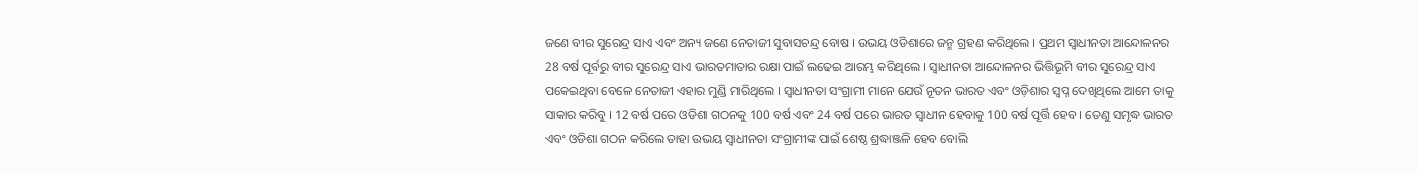ଜଣେ ବୀର ସୁରେନ୍ଦ୍ର ସାଏ ଏବଂ ଅନ୍ୟ ଜଣେ ନେତାଜୀ ସୁବାସଚନ୍ଦ୍ର ବୋଷ । ଉଭୟ ଓଡିଶାରେ ଜନ୍ମ ଗ୍ରହଣ କରିଥିଲେ । ପ୍ରଥମ ସ୍ୱାଧୀନତା ଆନ୍ଦୋଳନର 28 ବର୍ଷ ପୂର୍ବରୁ ବୀର ସୁରେନ୍ଦ୍ର ସାଏ ଭାରତମାତାର ରକ୍ଷା ପାଇଁ ଲଢେଇ ଆରମ୍ଭ କରିଥିଲେ । ସ୍ୱାଧୀନତା ଆନ୍ଦୋଳନର ଭିତ୍ତିଭୂମି ବୀର ସୁରେନ୍ଦ୍ର ସାଏ ପକେଇଥିବା ବେଳେ ନେତାଜୀ ଏହାର ମୁଣ୍ଡି ମାରିଥିଲେ । ସ୍ୱାଧୀନତା ସଂଗ୍ରାମୀ ମାନେ ଯେଉଁ ନୂତନ ଭାରତ ଏବଂ ଓଡ଼ିଶାର ସ୍ବପ୍ନ ଦେଖିଥିଲେ ଆମେ ତାକୁ ସାକାର କରିବୁ । 12 ବର୍ଷ ପରେ ଓଡିଶା ଗଠନକୁ 100 ବର୍ଷ ଏବଂ 24 ବର୍ଷ ପରେ ଭାରତ ସ୍ୱାଧୀନ ହେବାକୁ 100 ବର୍ଷ ପୂର୍ତ୍ତି ହେବ । ତେଣୁ ସମୃଦ୍ଧ ଭାରତ ଏବଂ ଓଡିଶା ଗଠନ କରିଲେ ତାହା ଉଭୟ ସ୍ୱାଧୀନତା ସଂଗ୍ରାମୀଙ୍କ ପାଇଁ ଶେଷ୍ଠ ଶ୍ରଦ୍ଧାଞ୍ଜଳି ହେବ ବୋଲି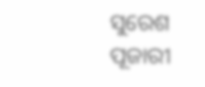ସୁରେଶ ପୂଜାରୀ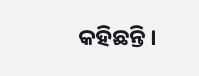କହିଛନ୍ତି ।